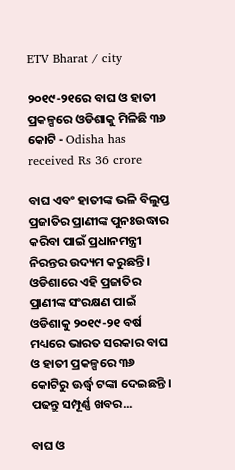ETV Bharat / city

୨୦୧୯-୨୧ରେ ବାଘ ଓ ହାତୀ ପ୍ରକଳ୍ପରେ ଓଡିଶାକୁ ମିଳିଛି ୩୬ କୋଟି - Odisha has received Rs 36 crore

ବାଘ ଏବଂ ହାତୀଙ୍କ ଭଳି ବିଲୁପ୍ତ ପ୍ରଜାତିର ପ୍ରାଣୀଙ୍କ ପୁନଃଉଦ୍ଧାର କରିବା ପାଇଁ ପ୍ରଧାନମନ୍ତ୍ରୀ ନିରନ୍ତର ଉଦ୍ୟମ କରୁଛନ୍ତି । ଓଡିଶାରେ ଏହି ପ୍ରଜାତିର ପ୍ରାଣୀଙ୍କ ସଂରକ୍ଷଣ ପାଇଁ ଓଡିଶାକୁ ୨୦୧୯-୨୧ ବର୍ଷ ମଧ୍ୟରେ ଭାରତ ସରକାର ବାଘ ଓ ହାତୀ ପ୍ରକଳ୍ପରେ ୩୬ କୋଟିରୁ ଊର୍ଦ୍ଧ୍ୱ ଟଙ୍କା ଦେଇଛନ୍ତି । ପଢନ୍ତୁ ସମ୍ପୂର୍ଣ୍ଣ ଖବର...

ବାଘ ଓ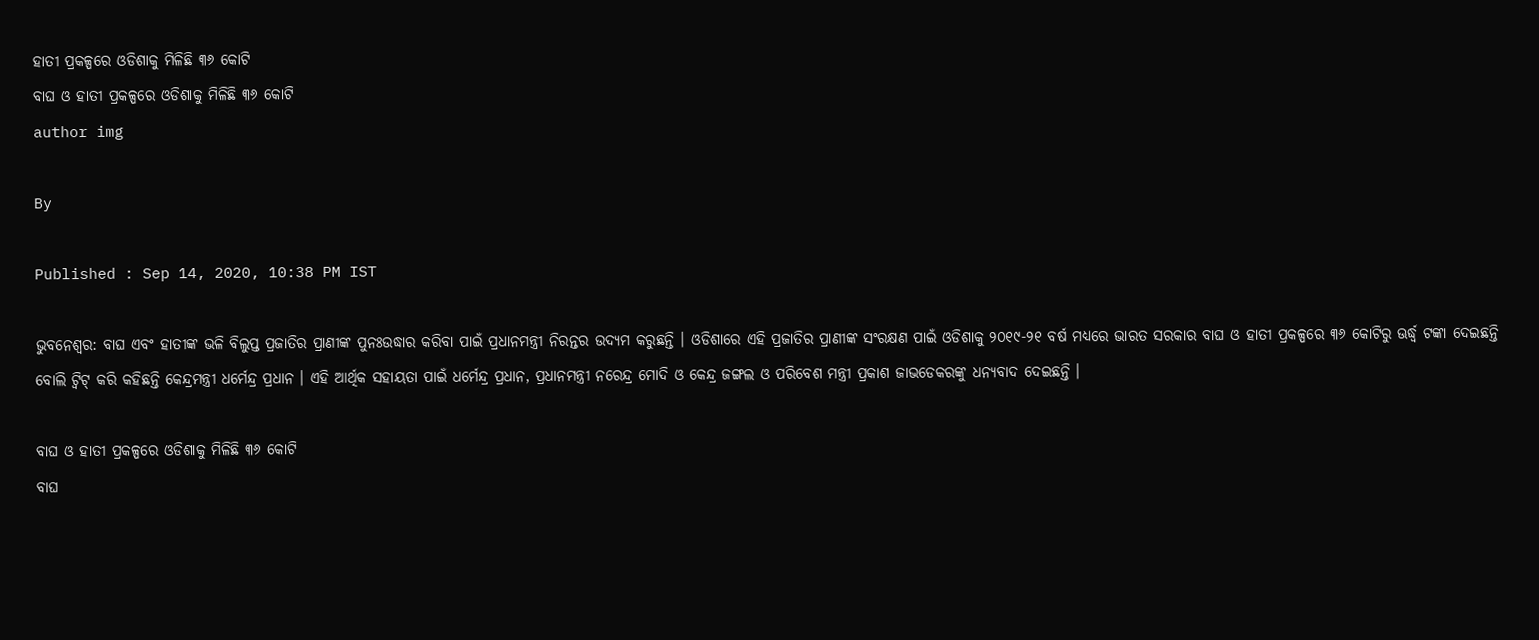ହାତୀ ପ୍ରକଳ୍ପରେ ଓଡିଶାକୁ ମିଳିଛି ୩୬ କୋଟି
ବାଘ ଓ ହାତୀ ପ୍ରକଳ୍ପରେ ଓଡିଶାକୁ ମିଳିଛି ୩୬ କୋଟି
author img

By

Published : Sep 14, 2020, 10:38 PM IST

ଭୁବନେଶ୍ବର: ବାଘ ଏବଂ ହାତୀଙ୍କ ଭଳି ବିଲୁପ୍ତ ପ୍ରଜାତିର ପ୍ରାଣୀଙ୍କ ପୁନଃଉଦ୍ଧାର କରିବା ପାଇଁ ପ୍ରଧାନମନ୍ତ୍ରୀ ନିରନ୍ତର ଉଦ୍ୟମ କରୁଛନ୍ତି । ଓଡିଶାରେ ଏହି ପ୍ରଜାତିର ପ୍ରାଣୀଙ୍କ ସଂରକ୍ଷଣ ପାଇଁ ଓଡିଶାକୁ ୨୦୧୯-୨୧ ବର୍ଷ ମଧ୍ୟରେ ଭାରତ ସରକାର ବାଘ ଓ ହାତୀ ପ୍ରକଳ୍ପରେ ୩୬ କୋଟିରୁ ଊର୍ଦ୍ଧ୍ୱ ଟଙ୍କା ଦେଇଛନ୍ତି ବୋଲି ଟ୍ୱିଟ୍ କରି କହିଛନ୍ତି କେନ୍ଦ୍ରମନ୍ତ୍ରୀ ଧର୍ମେନ୍ଦ୍ର ପ୍ରଧାନ । ଏହି ଆର୍ଥିକ ସହାୟତା ପାଇଁ ଧର୍ମେନ୍ଦ୍ର ପ୍ରଧାନ, ପ୍ରଧାନମନ୍ତ୍ରୀ ନରେନ୍ଦ୍ର ମୋଦି ଓ କେନ୍ଦ୍ର ଜଙ୍ଗଲ ଓ ପରିବେଶ ମନ୍ତ୍ରୀ ପ୍ରକାଶ ଜାଭଡେକରଙ୍କୁ ଧନ୍ୟବାଦ ଦେଇଛନ୍ତି ।

ବାଘ ଓ ହାତୀ ପ୍ରକଳ୍ପରେ ଓଡିଶାକୁ ମିଳିଛି ୩୬ କୋଟି
ବାଘ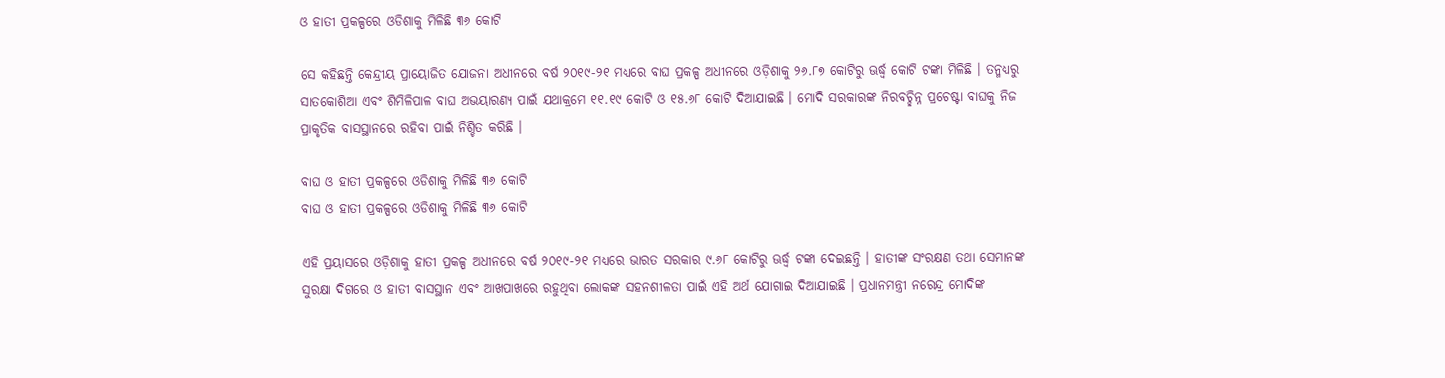ଓ ହାତୀ ପ୍ରକଳ୍ପରେ ଓଡିଶାକୁ ମିଳିଛି ୩୬ କୋଟି

ସେ କହିଛନ୍ତି କେନ୍ଦ୍ରୀୟ ପ୍ରାୟୋଜିତ ଯୋଜନା ଅଧୀନରେ ବର୍ଷ ୨୦୧୯-୨୧ ମଧ୍ୟରେ ବାଘ ପ୍ରକଳ୍ପ ଅଧୀନରେ ଓଡ଼ିଶାକୁ ୨୬.୮୭ କୋଟିରୁ ଊର୍ଦ୍ଧ୍ୱ କୋଟି ଟଙ୍କା ମିଳିଛି । ତନ୍ମଧ୍ୟରୁ ସାତକୋଶିଆ ଏବଂ ଶିମିଳିପାଳ ବାଘ ଅଭୟାରଣ୍ୟ ପାଇଁ ଯଥାକ୍ରମେ ୧୧.୧୯ କୋଟି ଓ ୧୫.୬୮ କୋଟି ଦିଆଯାଇଛି । ମୋଦି ସରକାରଙ୍କ ନିରବଚ୍ଛିନ୍ନ ପ୍ରଚେଷ୍ଟା ବାଘକୁ ନିଜ ପ୍ରାକୃତିକ ବାସସ୍ଥାନରେ ରହିବା ପାଇଁ ନିଶ୍ଚିତ କରିଛି ।

ବାଘ ଓ ହାତୀ ପ୍ରକଳ୍ପରେ ଓଡିଶାକୁ ମିଳିଛି ୩୬ କୋଟି
ବାଘ ଓ ହାତୀ ପ୍ରକଳ୍ପରେ ଓଡିଶାକୁ ମିଳିଛି ୩୬ କୋଟି

ଏହି ପ୍ରୟାସରେ ଓଡ଼ିଶାକୁ ହାତୀ ପ୍ରକଳ୍ପ ଅଧୀନରେ ବର୍ଷ ୨୦୧୯-୨୧ ମଧ୍ୟରେ ଭାରତ ସରକାର ୯.୬୮ କୋଟିରୁ ଊର୍ଦ୍ଧ୍ୱ ଟଙ୍କା ଦେଇଛନ୍ତି । ହାତୀଙ୍କ ସଂରକ୍ଷଣ ତଥା ସେମାନଙ୍କ ସୁରକ୍ଷା ଦିଗରେ ଓ ହାତୀ ବାସସ୍ଥାନ ଏବଂ ଆଖପାଖରେ ରହୁଥିବା ଲୋକଙ୍କ ସହନଶୀଳତା ପାଇଁ ଏହି ଅର୍ଥ ଯୋଗାଇ ଦିଆଯାଇଛି । ପ୍ରଧାନମନ୍ତ୍ରୀ ନରେନ୍ଦ୍ର ମୋଦିଙ୍କ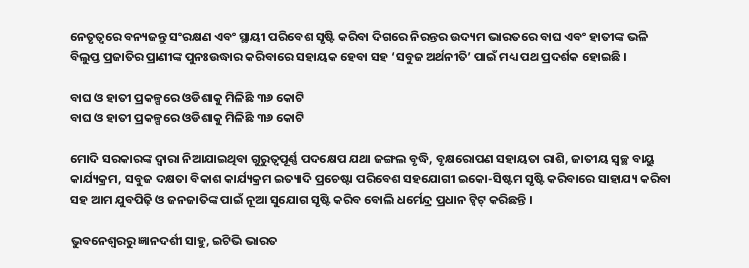ନେତୃତ୍ୱରେ ବନ୍ୟଜନ୍ତୁ ସଂରକ୍ଷଣ ଏବଂ ସ୍ଥାୟୀ ପରିବେଶ ସୃଷ୍ଟି କରିବା ଦିଗରେ ନିରନ୍ତର ଉଦ୍ୟମ ଭାରତରେ ବାଘ ଏବଂ ହାତୀଙ୍କ ଭଳି ବିଲୁପ୍ତ ପ୍ରଜାତିର ପ୍ରାଣୀଙ୍କ ପୁନଃଉଦ୍ଧାର କରିବାରେ ସହାୟକ ହେବା ସହ ‘ସବୁଜ ଅର୍ଥନୀତି’ ପାଇଁ ମଧ୍ୟ ପଥ ପ୍ରଦର୍ଶକ ହୋଇଛି ।

ବାଘ ଓ ହାତୀ ପ୍ରକଳ୍ପରେ ଓଡିଶାକୁ ମିଳିଛି ୩୬ କୋଟି
ବାଘ ଓ ହାତୀ ପ୍ରକଳ୍ପରେ ଓଡିଶାକୁ ମିଳିଛି ୩୬ କୋଟି

ମୋଦି ସରକାରଙ୍କ ଦ୍ୱାରା ନିଆଯାଇଥିବା ଗୁରୁତ୍ୱପୂର୍ଣ୍ଣ ପଦକ୍ଷେପ ଯଥା ଜଙ୍ଗଲ ବୃଦ୍ଧି, ବୃକ୍ଷରୋପଣ ସହାୟତା ରାଶି, ଜାତୀୟ ସ୍ୱଚ୍ଛ ବାୟୁ କାର୍ଯ୍ୟକ୍ରମ, ସବୁଜ ଦକ୍ଷତା ବିକାଶ କାର୍ଯ୍ୟକ୍ରମ ଇତ୍ୟାଦି ପ୍ରଚେଷ୍ଟା ପରିବେଶ ସହଯୋଗୀ ଇକୋ-ସିଷ୍ଟମ ସୃଷ୍ଟି କରିବାରେ ସାହାଯ୍ୟ କରିବା ସହ ଆମ ଯୁବପିଢ଼ି ଓ ଜନଜାତିଙ୍କ ପାଇଁ ନୂଆ ସୁଯୋଗ ସୃଷ୍ଟି କରିବ ବୋଲି ଧର୍ମେନ୍ଦ୍ର ପ୍ରଧାନ ଟ୍ୱିଟ୍ କରିଛନ୍ତି ।

ଭୁବନେଶ୍ବରରୁ ଜ୍ଞାନଦର୍ଶୀ ସାହୁ, ଇଟିଭି ଭାରତ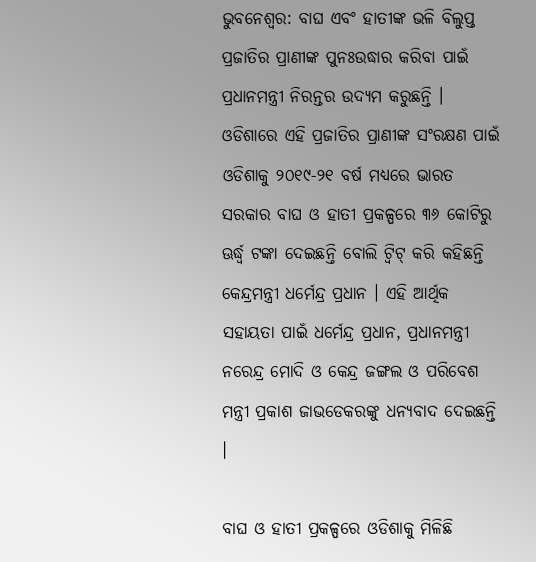ଭୁବନେଶ୍ବର: ବାଘ ଏବଂ ହାତୀଙ୍କ ଭଳି ବିଲୁପ୍ତ ପ୍ରଜାତିର ପ୍ରାଣୀଙ୍କ ପୁନଃଉଦ୍ଧାର କରିବା ପାଇଁ ପ୍ରଧାନମନ୍ତ୍ରୀ ନିରନ୍ତର ଉଦ୍ୟମ କରୁଛନ୍ତି । ଓଡିଶାରେ ଏହି ପ୍ରଜାତିର ପ୍ରାଣୀଙ୍କ ସଂରକ୍ଷଣ ପାଇଁ ଓଡିଶାକୁ ୨୦୧୯-୨୧ ବର୍ଷ ମଧ୍ୟରେ ଭାରତ ସରକାର ବାଘ ଓ ହାତୀ ପ୍ରକଳ୍ପରେ ୩୬ କୋଟିରୁ ଊର୍ଦ୍ଧ୍ୱ ଟଙ୍କା ଦେଇଛନ୍ତି ବୋଲି ଟ୍ୱିଟ୍ କରି କହିଛନ୍ତି କେନ୍ଦ୍ରମନ୍ତ୍ରୀ ଧର୍ମେନ୍ଦ୍ର ପ୍ରଧାନ । ଏହି ଆର୍ଥିକ ସହାୟତା ପାଇଁ ଧର୍ମେନ୍ଦ୍ର ପ୍ରଧାନ, ପ୍ରଧାନମନ୍ତ୍ରୀ ନରେନ୍ଦ୍ର ମୋଦି ଓ କେନ୍ଦ୍ର ଜଙ୍ଗଲ ଓ ପରିବେଶ ମନ୍ତ୍ରୀ ପ୍ରକାଶ ଜାଭଡେକରଙ୍କୁ ଧନ୍ୟବାଦ ଦେଇଛନ୍ତି ।

ବାଘ ଓ ହାତୀ ପ୍ରକଳ୍ପରେ ଓଡିଶାକୁ ମିଳିଛି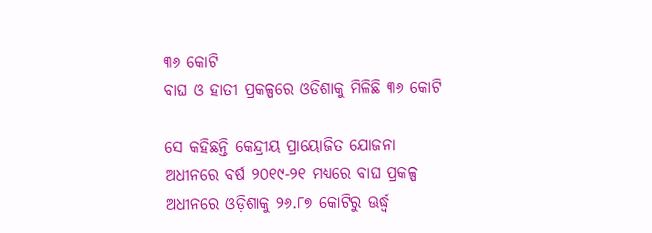୩୬ କୋଟି
ବାଘ ଓ ହାତୀ ପ୍ରକଳ୍ପରେ ଓଡିଶାକୁ ମିଳିଛି ୩୬ କୋଟି

ସେ କହିଛନ୍ତି କେନ୍ଦ୍ରୀୟ ପ୍ରାୟୋଜିତ ଯୋଜନା ଅଧୀନରେ ବର୍ଷ ୨୦୧୯-୨୧ ମଧ୍ୟରେ ବାଘ ପ୍ରକଳ୍ପ ଅଧୀନରେ ଓଡ଼ିଶାକୁ ୨୬.୮୭ କୋଟିରୁ ଊର୍ଦ୍ଧ୍ୱ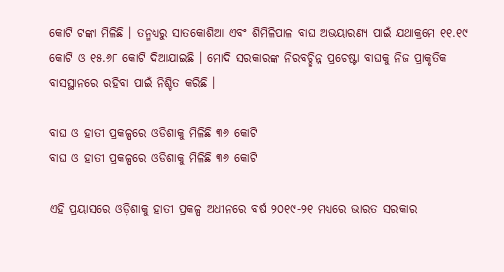କୋଟି ଟଙ୍କା ମିଳିଛି । ତନ୍ମଧ୍ୟରୁ ସାତକୋଶିଆ ଏବଂ ଶିମିଳିପାଳ ବାଘ ଅଭୟାରଣ୍ୟ ପାଇଁ ଯଥାକ୍ରମେ ୧୧.୧୯ କୋଟି ଓ ୧୫.୬୮ କୋଟି ଦିଆଯାଇଛି । ମୋଦି ସରକାରଙ୍କ ନିରବଚ୍ଛିନ୍ନ ପ୍ରଚେଷ୍ଟା ବାଘକୁ ନିଜ ପ୍ରାକୃତିକ ବାସସ୍ଥାନରେ ରହିବା ପାଇଁ ନିଶ୍ଚିତ କରିଛି ।

ବାଘ ଓ ହାତୀ ପ୍ରକଳ୍ପରେ ଓଡିଶାକୁ ମିଳିଛି ୩୬ କୋଟି
ବାଘ ଓ ହାତୀ ପ୍ରକଳ୍ପରେ ଓଡିଶାକୁ ମିଳିଛି ୩୬ କୋଟି

ଏହି ପ୍ରୟାସରେ ଓଡ଼ିଶାକୁ ହାତୀ ପ୍ରକଳ୍ପ ଅଧୀନରେ ବର୍ଷ ୨୦୧୯-୨୧ ମଧ୍ୟରେ ଭାରତ ସରକାର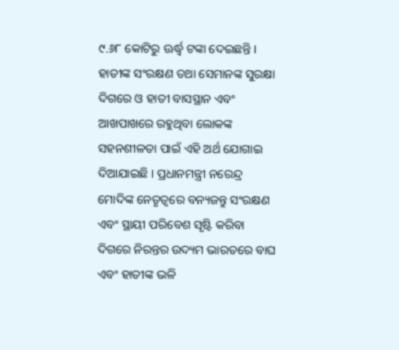୯.୬୮ କୋଟିରୁ ଊର୍ଦ୍ଧ୍ୱ ଟଙ୍କା ଦେଇଛନ୍ତି । ହାତୀଙ୍କ ସଂରକ୍ଷଣ ତଥା ସେମାନଙ୍କ ସୁରକ୍ଷା ଦିଗରେ ଓ ହାତୀ ବାସସ୍ଥାନ ଏବଂ ଆଖପାଖରେ ରହୁଥିବା ଲୋକଙ୍କ ସହନଶୀଳତା ପାଇଁ ଏହି ଅର୍ଥ ଯୋଗାଇ ଦିଆଯାଇଛି । ପ୍ରଧାନମନ୍ତ୍ରୀ ନରେନ୍ଦ୍ର ମୋଦିଙ୍କ ନେତୃତ୍ୱରେ ବନ୍ୟଜନ୍ତୁ ସଂରକ୍ଷଣ ଏବଂ ସ୍ଥାୟୀ ପରିବେଶ ସୃଷ୍ଟି କରିବା ଦିଗରେ ନିରନ୍ତର ଉଦ୍ୟମ ଭାରତରେ ବାଘ ଏବଂ ହାତୀଙ୍କ ଭଳି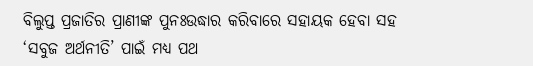ବିଲୁପ୍ତ ପ୍ରଜାତିର ପ୍ରାଣୀଙ୍କ ପୁନଃଉଦ୍ଧାର କରିବାରେ ସହାୟକ ହେବା ସହ ‘ସବୁଜ ଅର୍ଥନୀତି’ ପାଇଁ ମଧ୍ୟ ପଥ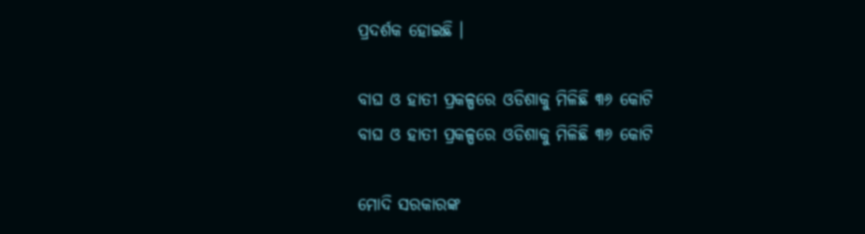ପ୍ରଦର୍ଶକ ହୋଇଛି ।

ବାଘ ଓ ହାତୀ ପ୍ରକଳ୍ପରେ ଓଡିଶାକୁ ମିଳିଛି ୩୬ କୋଟି
ବାଘ ଓ ହାତୀ ପ୍ରକଳ୍ପରେ ଓଡିଶାକୁ ମିଳିଛି ୩୬ କୋଟି

ମୋଦି ସରକାରଙ୍କ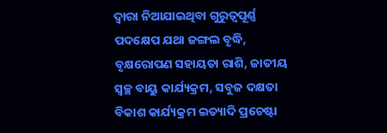ଦ୍ୱାରା ନିଆଯାଇଥିବା ଗୁରୁତ୍ୱପୂର୍ଣ୍ଣ ପଦକ୍ଷେପ ଯଥା ଜଙ୍ଗଲ ବୃଦ୍ଧି, ବୃକ୍ଷରୋପଣ ସହାୟତା ରାଶି, ଜାତୀୟ ସ୍ୱଚ୍ଛ ବାୟୁ କାର୍ଯ୍ୟକ୍ରମ, ସବୁଜ ଦକ୍ଷତା ବିକାଶ କାର୍ଯ୍ୟକ୍ରମ ଇତ୍ୟାଦି ପ୍ରଚେଷ୍ଟା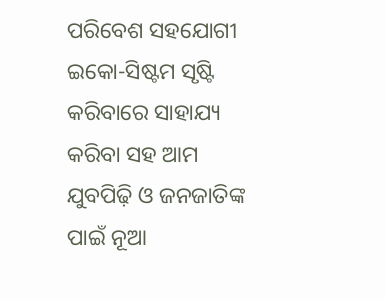ପରିବେଶ ସହଯୋଗୀ ଇକୋ-ସିଷ୍ଟମ ସୃଷ୍ଟି କରିବାରେ ସାହାଯ୍ୟ କରିବା ସହ ଆମ ଯୁବପିଢ଼ି ଓ ଜନଜାତିଙ୍କ ପାଇଁ ନୂଆ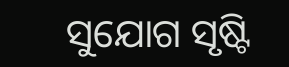ସୁଯୋଗ ସୃଷ୍ଟି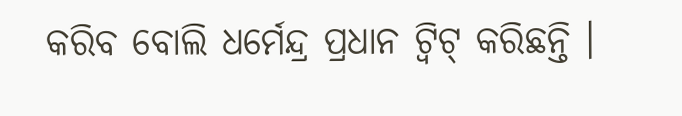କରିବ ବୋଲି ଧର୍ମେନ୍ଦ୍ର ପ୍ରଧାନ ଟ୍ୱିଟ୍ କରିଛନ୍ତି ।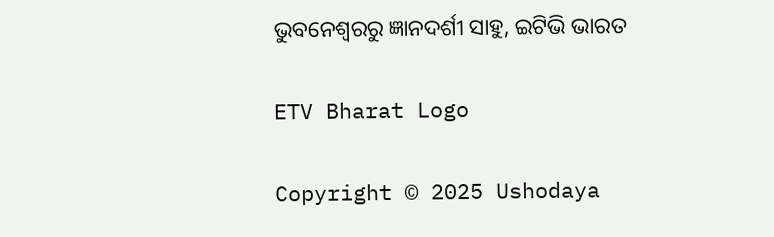ଭୁବନେଶ୍ବରରୁ ଜ୍ଞାନଦର୍ଶୀ ସାହୁ, ଇଟିଭି ଭାରତ

ETV Bharat Logo

Copyright © 2025 Ushodaya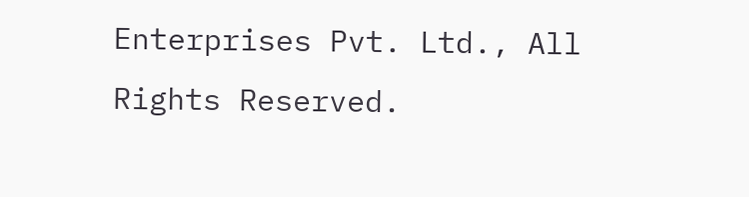Enterprises Pvt. Ltd., All Rights Reserved.